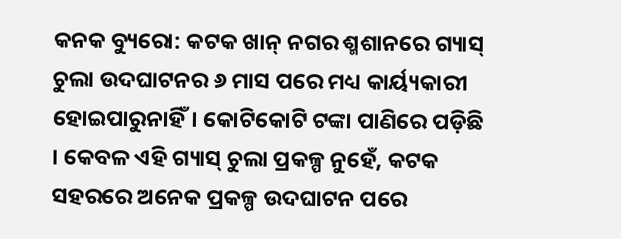କନକ ବ୍ୟୁରୋ: କଟକ ଖାନ୍ ନଗର ଶ୍ମଶାନରେ ଗ୍ୟାସ୍ ଚୁଲା ଉଦଘାଟନର ୬ ମାସ ପରେ ମଧ୍ୟ କାର୍ୟ୍ୟକାରୀ ହୋଇପାରୁନାହିଁ। କୋଟିକୋଟି ଟଙ୍କା ପାଣିରେ ପଡ଼ିଛି । କେବଳ ଏହି ଗ୍ୟାସ୍ ଚୁଲା ପ୍ରକଳ୍ପ ନୁହେଁ, କଟକ ସହରରେ ଅନେକ ପ୍ରକଳ୍ପ ଉଦଘାଟନ ପରେ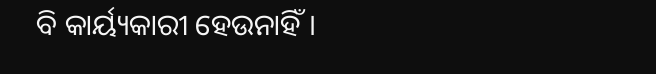ବି କାର୍ୟ୍ୟକାରୀ ହେଉନାହିଁ।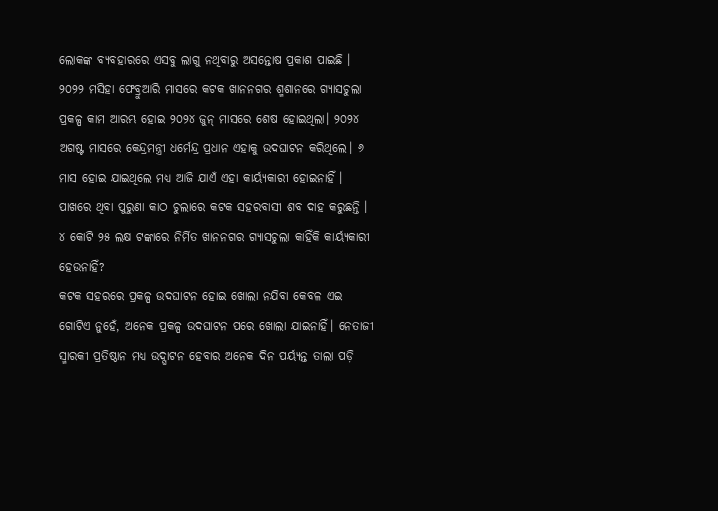ଲୋକଙ୍କ ବ୍ୟବହାରରେ ଏସବୁ ଲାଗୁ ନଥିବାରୁ ଅସନ୍ତୋଷ ପ୍ରକାଶ ପାଇଛି ।
୨୦୨୨ ମସିହା ଫେବ୍ରୁଆରି ମାସରେ କଟକ ଖାନନଗର ଶ୍ମଶାନରେ ଗ୍ୟାସଚୁଲା ପ୍ରକଳ୍ପ କାମ ଆରମ୍ଭ ହୋଇ ୨୦୨୪ ଜୁନ୍ ମାସରେ ଶେଷ ହୋଇଥିଲା। ୨୦୨୪ ଅଗଷ୍ଟ ମାସରେ କେନ୍ଦ୍ରମନ୍ତ୍ରୀ ଧର୍ମେନ୍ଦ୍ର ପ୍ରଧାନ ଏହାକୁ ଉଦଘାଟନ କରିଥିଲେ। ୬ ମାସ ହୋଇ ଯାଇଥିଲେ ମଧ୍ୟ ଆଜି ଯାଏଁ ଏହା କାର୍ୟ୍ୟକାରୀ ହୋଇନାହିଁ । ପାଖରେ ଥିବା ପୁରୁଣା କାଠ ଚୁଲାରେ କଟକ ସହରବାସୀ ଶବ ଦାହ କରୁଛନ୍ତି । ୪ କୋଟି ୨୫ ଲକ୍ଷ ଟଙ୍କାରେ ନିର୍ମିତ ଖାନନଗର ଗ୍ୟାସଚୁଲା କାହିଁକି କାର୍ୟ୍ୟକାରୀ ହେଉନାହିଁ?
କଟକ ସହରରେ ପ୍ରକଳ୍ପ ଉଦଘାଟନ ହୋଇ ଖୋଲା ନଯିବା କେବଳ ଏଇ ଗୋଟିଏ ନୁହେଁ, ଅନେକ ପ୍ରକଳ୍ପ ଉଦଘାଟନ ପରେ ଖୋଲା ଯାଇନାହିଁ। ନେତାଜୀ ସ୍ମାରକୀ ପ୍ରତିଷ୍ଠାନ ମଧ୍ୟ ଉଦ୍ଘାଟନ ହେବାର ଅନେକ ଦିନ ପର୍ୟ୍ୟନ୍ତ ତାଲା ପଡ଼ି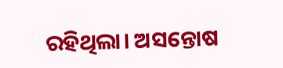ରହିଥିଲା। ଅସନ୍ତୋଷ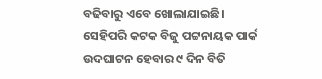ବଢିବାରୁ ଏବେ ଖୋଲାଯାଇଛି। ସେହିପରି କଟକ ବିଜୁ ପଟ୍ଟନାୟକ ପାର୍କ ଉଦଘାଟନ ହେବାର ୯ ଦିନ ବିତି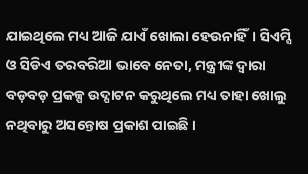ଯାଇଥିଲେ ମଧ୍ୟ ଆଜି ଯାଏଁ ଖୋଲା ହେଉନାହିଁ। ସିଏମ୍ସି ଓ ସିଡିଏ ତରବରିଆ ଭାବେ ନେତା, ମନ୍ତ୍ରୀଙ୍କ ଦ୍ୱାରା ବଡ଼ବଡ଼ ପ୍ରକଳ୍ପ ଉଦ୍ଘାଟନ କରୁଥିଲେ ମଧ୍ୟ ତାହା ଖୋଲୁ ନଥିବାରୁ ଅସନ୍ତୋଷ ପ୍ରକାଶ ପାଇଛି ।